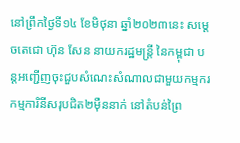នៅព្រឹកថ្ងៃទី១៤ ខែមិថុនា ឆ្នាំ២០២៣នេះ សម្តេចតេជោ ហ៊ុន សែន នាយករដ្ឋមន្ត្រី នៃកម្ពុជា បន្តអញ្ជើញចុះជួបសំណេះសំណាលជាមួយកម្មករ កម្មការិនីសរុបជិត២ម៉ឺននាក់ នៅតំបន់ព្រៃ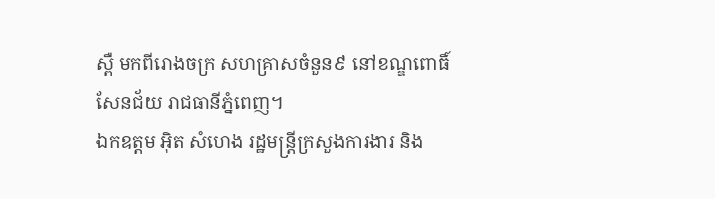ស្ពឺ មកពីរោងចក្រ សហគ្រាសចំនួន៩ នៅខណ្ឌពោធិ៍សែនជ័យ រាជធានីភ្នំពេញ។
ឯកឧត្តម អ៊ិត សំហេង រដ្ឋមន្ត្រីក្រសួងការងារ និង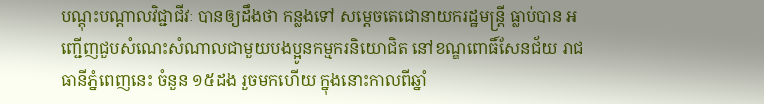បណ្តុះបណ្តាលវិជ្ជាជីវៈ បានឲ្យដឹងថា កន្លងទៅ សម្តេចតេជោនាយករដ្ឋមន្ត្រី ធ្លាប់បាន អញ្ជើញជួបសំណេះសំណាលជាមួយបងប្អូនកម្មករនិយោជិត នៅខណ្ឌពោធិ៍សែនជ័យ រាជធានីភ្នំពេញនេះ ចំនួន ១៥ដង រួចមកហើយ ក្នុងនោះកាលពីឆ្នាំ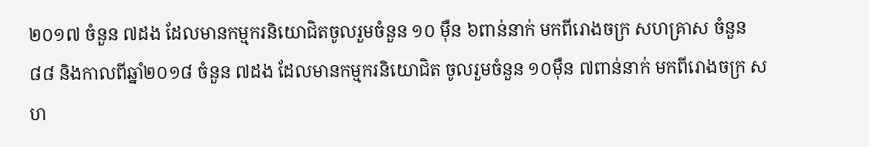២០១៧ ចំនួន ៧ដង ដែលមានកម្មករនិយោជិតចូលរួមចំនួន ១០ ម៉ឺន ៦ពាន់នាក់ មកពីរោងចក្រ សហគ្រាស ចំនួន៨៨ និងកាលពីឆ្នាំ២០១៨ ចំនួន ៧ដង ដែលមានកម្មករនិយោជិត ចូលរួមចំនួន ១០ម៉ឺន ៧ពាន់នាក់ មកពីរោងចក្រ សហ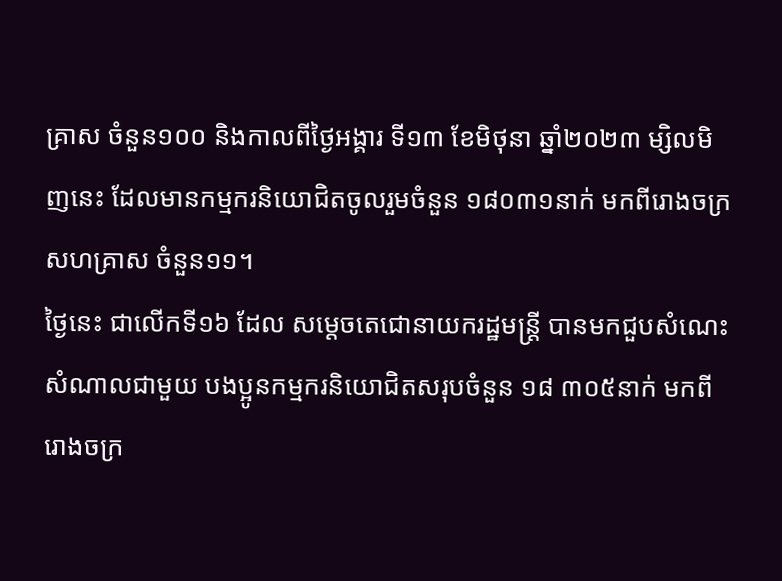គ្រាស ចំនួន១០០ និងកាលពីថ្ងៃអង្គារ ទី១៣ ខែមិថុនា ឆ្នាំ២០២៣ ម្សិលមិញនេះ ដែលមានកម្មករនិយោជិតចូលរួមចំនួន ១៨០៣១នាក់ មកពីរោងចក្រ សហគ្រាស ចំនួន១១។
ថ្ងៃនេះ ជាលើកទី១៦ ដែល សម្ដេចតេជោនាយករដ្ឋមន្ត្រី បានមកជួបសំណេះសំណាលជាមួយ បងប្អូនកម្មករនិយោជិតសរុបចំនួន ១៨ ៣០៥នាក់ មកពីរោងចក្រ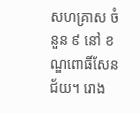សហគ្រាស ចំនួន ៩ នៅ ខណ្ឌពោធិ៍សែនជ័យ។ រោង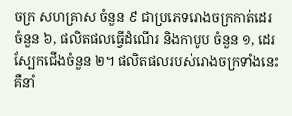ចក្រ សហគ្រាស ចំនួន ៩ ជាប្រភេទរោងចក្រកាត់ដេរ ចំនួន ៦, ផលិតផលធ្វើដំណើរ និងកាបូប ចំនួន ១, ដេរស្បែកជើងចំនួន ២។ ផលិតផលរបស់រោងចក្រទាំងនេះ គឺនាំ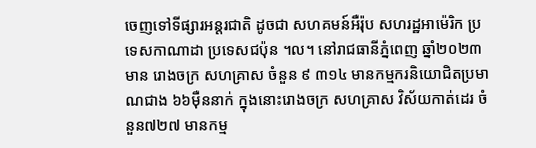ចេញទៅទីផ្សារអន្តរជាតិ ដូចជា សហគមន៍អឺរ៉ុប សហរដ្ឋអាម៉េរិក ប្រទេសកាណាដា ប្រទេសជប៉ុន ។ល។ នៅរាជធានីភ្នំពេញ ឆ្នាំ២០២៣ មាន រោងចក្រ សហគ្រាស ចំនួន ៩ ៣១៤ មានកម្មករនិយោជិតប្រមាណជាង ៦៦ម៉ឺននាក់ ក្នុងនោះរោងចក្រ សហគ្រាស វិស័យកាត់ដេរ ចំនួន៧២៧ មានកម្ម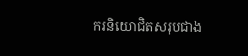ករនិយោជិតសរុបជាង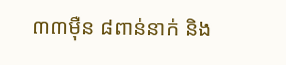៣៣ម៉ឺន ៨ពាន់នាក់ និង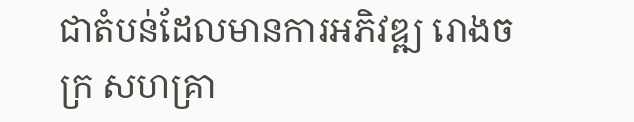ជាតំបន់ដែលមានការអភិវឌ្ឍ រោងចក្រ សហគ្រា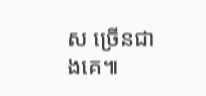ស ច្រើនជាងគេ៕